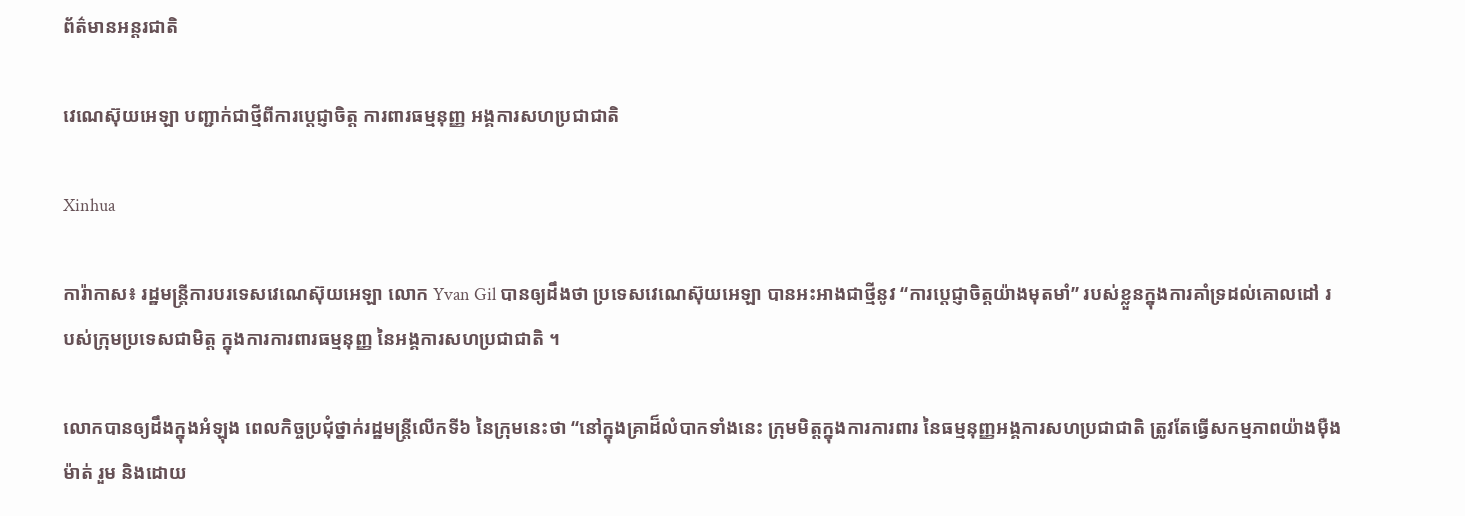ព័ត៌មានអន្តរជាតិ

វេណេស៊ុយអេឡា បញ្ជាក់ជាថ្មីពីការប្តេជ្ញាចិត្ត ការពារធម្មនុញ្ញ អង្គការសហប្រជាជាតិ

Xinhua

ការ៉ាកាស៖ រដ្ឋមន្ត្រីការបរទេសវេណេស៊ុយអេឡា លោក Yvan Gil បានឲ្យដឹងថា ប្រទេសវេណេស៊ុយអេឡា បានអះអាងជាថ្មីនូវ “ការប្តេជ្ញាចិត្តយ៉ាងមុតមាំ” របស់ខ្លួនក្នុងការគាំទ្រដល់គោលដៅ របស់ក្រុមប្រទេសជាមិត្ត ក្នុងការការពារធម្មនុញ្ញ នៃអង្គការសហប្រជាជាតិ ។

លោកបានឲ្យដឹងក្នុងអំឡុង ពេលកិច្ចប្រជុំថ្នាក់រដ្ឋមន្ត្រីលើកទី៦ នៃក្រុមនេះថា “នៅក្នុងគ្រាដ៏លំបាកទាំងនេះ ក្រុមមិត្តក្នុងការការពារ នៃធម្មនុញ្ញអង្គការសហប្រជាជាតិ ត្រូវតែធ្វើសកម្មភាពយ៉ាងម៉ឺងម៉ាត់ រួម និងដោយ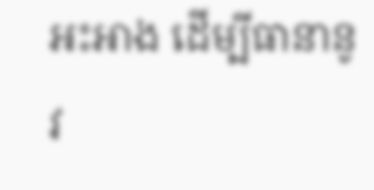អះអាង ដើម្បីធានានូវ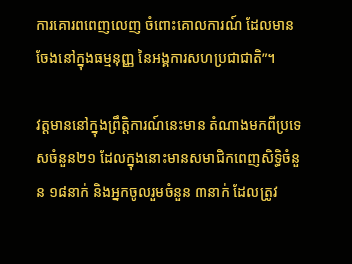ការគោរពពេញលេញ ចំពោះគោលការណ៍ ដែលមានចែងនៅក្នុងធម្មនុញ្ញ នៃអង្គការសហប្រជាជាតិ”។

វត្តមាននៅក្នុងព្រឹត្តិការណ៍នេះមាន តំណាងមកពីប្រទេសចំនួន២១ ដែលក្នុងនោះមានសមាជិកពេញសិទ្ធិចំនួន ១៨នាក់ និងអ្នកចូលរួមចំនួន ៣នាក់ ដែលត្រូវ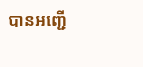បានអញ្ជើ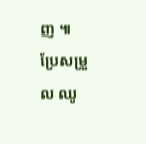ញ ៕
ប្រែសម្រួល ឈូ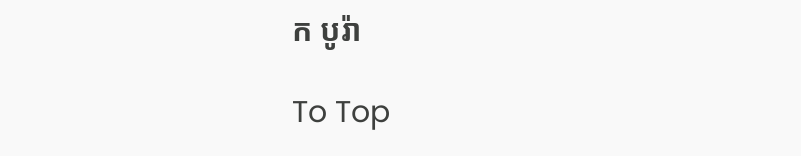ក បូរ៉ា

To Top